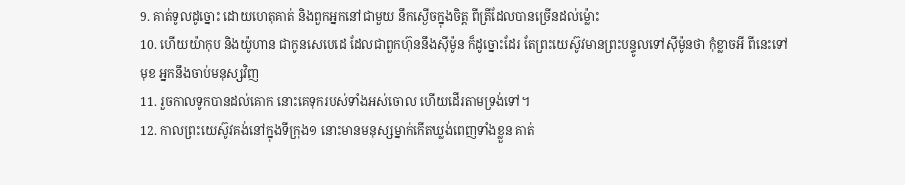9. គាត់ទូលដូច្នោះ ដោយហេតុគាត់ និងពួកអ្នកនៅជាមួយ នឹកស្ងើចក្នុងចិត្ត ពីត្រីដែលបានច្រើនដល់ម៉្លោះ
10. ហើយយ៉ាកុប និងយ៉ូហាន ជាកូនសេបេដេ ដែលជាពួកហ៊ុននឹងស៊ីម៉ូន ក៏ដូច្នោះដែរ តែព្រះយេស៊ូវមានព្រះបន្ទូលទៅស៊ីម៉ូនថា កុំខ្លាចអី ពីនេះទៅមុខ អ្នកនឹងចាប់មនុស្សវិញ
11. រួចកាលទូកបានដល់គោក នោះគេទុករបស់ទាំងអស់ចោល ហើយដើរតាមទ្រង់ទៅ។
12. កាលព្រះយេស៊ូវគង់នៅក្នុងទីក្រុង១ នោះមានមនុស្សម្នាក់កើតឃ្លង់ពេញទាំងខ្លួន គាត់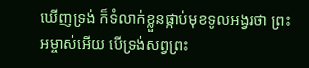ឃើញទ្រង់ ក៏ទំលាក់ខ្លួនផ្កាប់មុខទូលអង្វរថា ព្រះអម្ចាស់អើយ បើទ្រង់សព្វព្រះ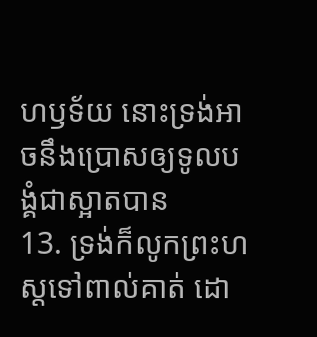ហឫទ័យ នោះទ្រង់អាចនឹងប្រោសឲ្យទូលបង្គំជាស្អាតបាន
13. ទ្រង់ក៏លូកព្រះហស្តទៅពាល់គាត់ ដោ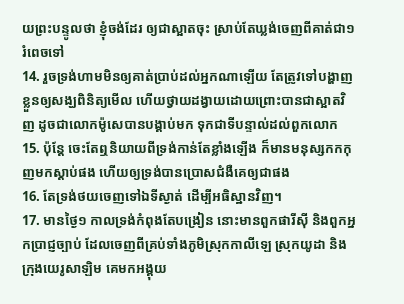យព្រះបន្ទូលថា ខ្ញុំចង់ដែរ ឲ្យជាស្អាតចុះ ស្រាប់តែឃ្លង់ចេញពីគាត់ជា១រំពេចទៅ
14. រួចទ្រង់ហាមមិនឲ្យគាត់ប្រាប់ដល់អ្នកណាឡើយ តែត្រូវទៅបង្ហាញខ្លួនឲ្យសង្ឃពិនិត្យមើល ហើយថ្វាយដង្វាយដោយព្រោះបានជាស្អាតវិញ ដូចជាលោកម៉ូសេបានបង្គាប់មក ទុកជាទីបន្ទាល់ដល់ពួកលោក
15. ប៉ុន្តែ ចេះតែឮនិយាយពីទ្រង់កាន់តែខ្លាំងឡើង ក៏មានមនុស្សកកកុញមកស្តាប់ផង ហើយឲ្យទ្រង់បានប្រោសជំងឺគេឲ្យជាផង
16. តែទ្រង់ថយចេញទៅឯទីស្ងាត់ ដើម្បីអធិស្ឋានវិញ។
17. មានថ្ងៃ១ កាលទ្រង់កំពុងតែបង្រៀន នោះមានពួកផារីស៊ី និងពួកអ្នកប្រាជ្ញច្បាប់ ដែលចេញពីគ្រប់ទាំងភូមិស្រុកកាលីឡេ ស្រុកយូដា និងក្រុងយេរូសាឡិម គេមកអង្គុយ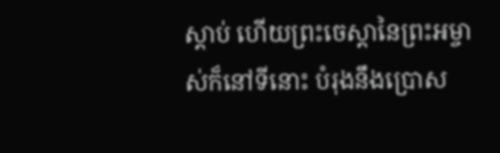ស្តាប់ ហើយព្រះចេស្តានៃព្រះអម្ចាស់ក៏នៅទីនោះ បំរុងនឹងប្រោស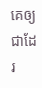គេឲ្យជាដែរ